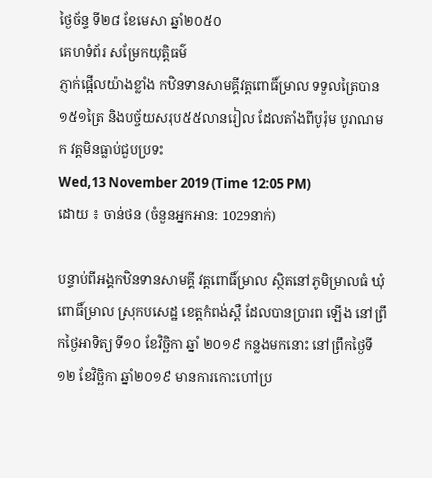ថ្ងៃច័ន្ទ ទី២៨ ខែមេសា ឆ្នាំ២០៥០
គេហទំព័រ សម្រែកយុត្តិធម៌
ភ្ញាក់ផ្អើលយ៉ាងខ្លាំង កឋិនទានសាមគ្គីវត្តពោធិ៍ម្រាល ទទួលត្រៃបាន១៥១ត្រៃ និងបច្ច័យសរុប៥៥លានរៀល ដែលតាំងពីបូរ៉ុម បូរាណមក វត្តមិនធ្លាប់ជួបប្រទះ
Wed,13 November 2019 (Time 12:05 PM)
ដោយ ៖ ចាន់ថន (ចំនួនអ្នកអាន: 1029នាក់)

បន្ទាប់ពីអង្គកឋិនទានសាមគ្គី វត្តពោធិ៍ម្រាល ស្ថិតនៅភូមិម្រាលធំ ឃុំពោធិ៍ម្រាល ស្រុកបសេដ្ឋ ខេត្តកំពង់ស្ពឺ ដែលបានប្រារព ឡើង នៅព្រឹកថ្ងៃអាទិត្យ ទី១០ ខែវិច្ឆិកា ឆ្នាំ ២០១៩ កន្លងមកនោះ នៅព្រឹកថ្ងៃទី១២ ខែវិច្ឆិកា ឆ្នាំ២០១៩ មានការកោះហៅប្រ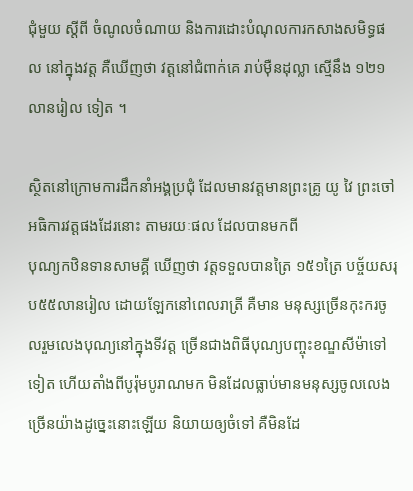ជុំមួយ ស្តីពី ចំណូលចំណាយ និងការដោះបំណុលការកសាងសមិទ្ធផល នៅក្នុងវត្ត គឺឃើញថា វត្តនៅជំពាក់គេ រាប់ម៉ឺនដុល្លា ស្មើនឹង ១២១ លានរៀល ទៀត ។

ស្ថិតនៅក្រោមការដឹកនាំអង្គប្រជុំ ដែលមានវត្តមានព្រះគ្រូ យូ វៃ ព្រះចៅអធិការវត្តផងដែរនោះ តាមរយៈផល ដែលបានមកពី
បុណ្យកឋិនទានសាមគ្គី ឃើញថា វត្តទទួលបានត្រៃ ១៥១ត្រៃ បច្ច័យសរុប៥៥លានរៀល ដោយឡែកនៅពេលរាត្រី គឺមាន មនុស្សច្រើនកុះករចូលរួមលេងបុណ្យនៅក្នុងទីវត្ត ច្រើនជាងពិធីបុណ្យបញ្ចុះខណ្ឌសីម៉ាទៅទៀត ហើយតាំងពីបូរ៉ុមបូរាណមក មិនដែលធ្លាប់មានមនុស្សចូលលេងច្រើនយ៉ាងដូច្នេះនោះឡើយ និយាយឲ្យចំទៅ គឺមិនដែ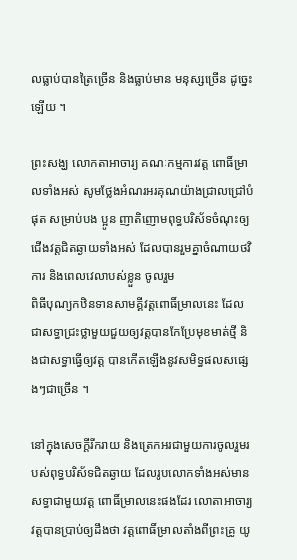លធ្លាប់បានត្រៃច្រើន និងធ្លាប់មាន មនុស្សច្រើន ដូច្នេះឡើយ ។

ព្រះសង្ឃ លោកតាអាចារ្យ គណៈកម្មការវត្ត ពោធិ៍ម្រាលទាំងអស់ សូមថ្លែងអំណរអរគុណយ៉ាងជ្រាលជ្រៅបំផុត សម្រាប់បង ប្អូន ញាតិញោមពុទ្ធបរិស័ទចំណុះឲ្យជើងវត្តជិតឆ្ងាយទាំងអស់ ដែលបានរួមគ្នាចំណាយថវិការ និងពេលវេលាបស់ខ្លួន ចូលរួម
ពិធីបុណ្យកឋិនទានសាមគ្គីវត្តពោធិ៍ម្រាលនេះ ដែលជាសទ្ធាជ្រះថ្លាមួយជួយឲ្យវត្តបានកែប្រែមុខមាត់ថ្មី និងជាសទ្ធាធ្វើឲ្យវត្ត បានកើតឡើងនូវសមិទ្ធផលសផ្សេងៗជាច្រើន ។

នៅក្នុងសេចក្តីរីករាយ និងត្រេកអរជាមួយការចូលរួមរបស់ពុទ្ធបរិស័ទជិតឆ្ងាយ ដែលរូបលោកទាំងអស់មានសទ្ធាជាមួយវត្ត ពោធិ៍ម្រាលនេះផងដែរ លោតាអាចារ្យវត្តបានប្រាប់ឲ្យដឹងថា វត្តពោធិ៍ម្រាលតាំងពីព្រះគ្រូ យូ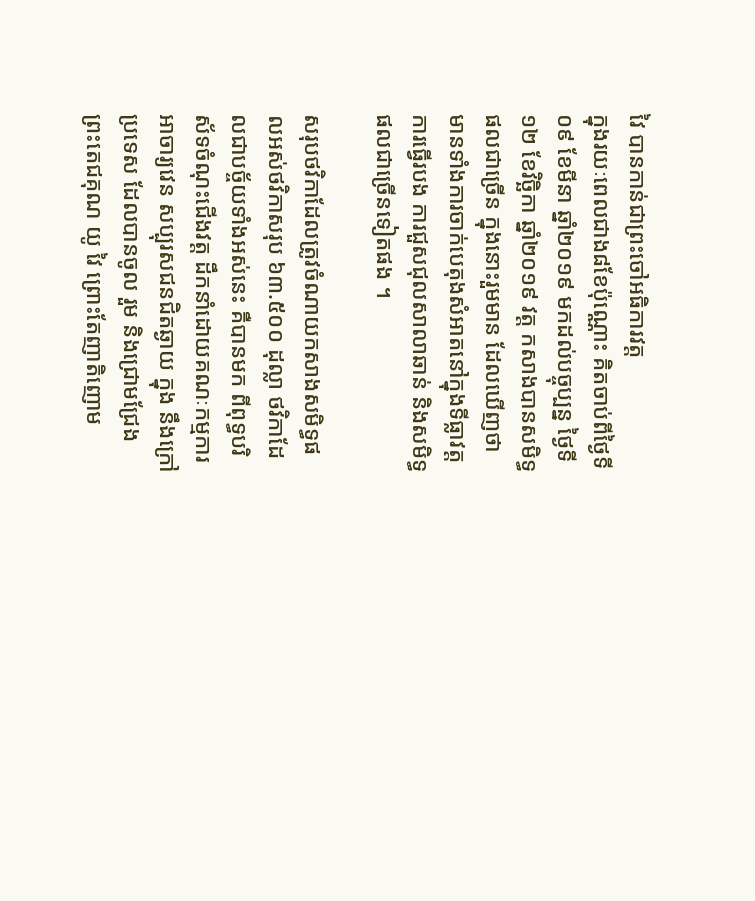វៃ បានកាន់ជាព្រះចៅអធិការវត្ត
ក្នុងរយៈពេលជាង៨ខែប៉ុណ្ណោះ គិតចាប់ពីថ្ងៃទី០៩ ខែមីនា ឆ្នាំ២០១៩ មកដល់បច្ចុប្បន្ន ថ្ងៃទី១២ ខែវិច្ឆិកា ឆ្នាំ២០១៩ វត្ត កសាងបានសមិទ្ធផលជាច្រើន ក្នុងនោះរួមមាន ដែលឃើញថា មានទាំងការចាក់បេតុងសំអាតនៅក្នុងទីធ្លាវត្ត ការធ្វើរបង ការជួសជុលសាលាឆាន់ និងសមិទ្ធផលជាច្រើនទៀតផង ។

សរុបថវិកាដែលត្រូវចំណាយកសាងសមិទ្ធផលអស់ថវិកាសរុប ៦៣.៥០០ ដុល្លា ថវិកាដែលជាបច្ច័យទាំងអស់នេះ គឺបានមក ពីពុទ្ធបរិស័ទចំណុះជើងវត្ត ដឹកនាំដោយគណៈកម្មការ អាចារ្យវេន សប្បុរសជនជិតឆ្ងាយ ក្នុង នឹងក្រៅប្រទេស ដែលបានចូល រួម និងជ្រោមជ្រែង ព្រះតេជគុណ យូ វៃ ព្រោះតែញាតិញោម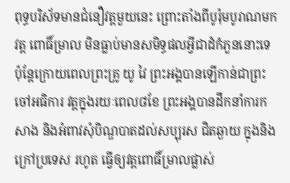ពុទ្ធបរិស័ទមានជំនឿវត្តមួយនេះ ព្រោះតាំងពីបូរ៉ុមបូរាណមក វត្ត ពោធិ៍ម្រាល មិនធ្លាប់មានសមិទ្ធផលអ្វីជាដំកំភួននោះទេ ប៉ុន្តែក្រោយពេលព្រះគ្រូ យូ វៃ ព្រះអង្គបានឡើកាន់ជាព្រះចៅអធិការ វត្តក្នុងរយៈពេល៨ខែ ព្រះអង្គបានដឹកនាំការកសាង និងអំពាវសុំបិណ្ឌបាតដល់សប្បុរស ជិតឆ្ងាយ ក្នុងនិងក្រៅប្រទេស រហូត ធ្វើឲ្យវត្តពោធិ៍ម្រាលផ្លាស់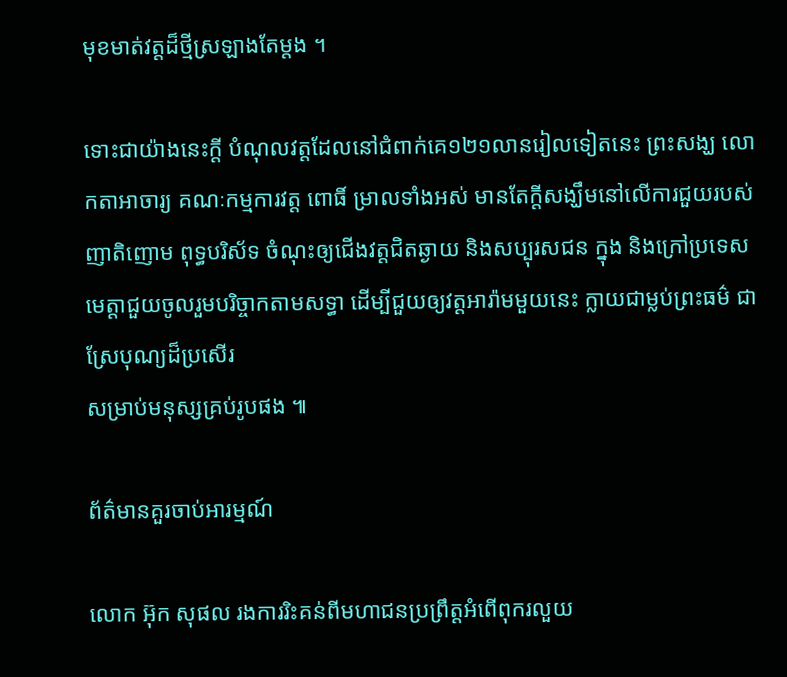មុខមាត់វត្តដ៏ថ្មីស្រឡាងតែម្តង ។

ទោះជាយ៉ាងនេះក្តី បំណុលវត្តដែលនៅជំពាក់គេ១២១លានរៀលទៀតនេះ ព្រះសង្ឃ លោកតាអាចារ្យ គណៈកម្មការវត្ត ពោធិ៍ ម្រាលទាំងអស់ មានតែក្តីសង្ឃឹមនៅលើការជួយរបស់ញាតិញោម ពុទ្ធបរិស័ទ ចំណុះឲ្យជើងវត្តជិតឆ្ងាយ និងសប្បុរសជន ក្នុង និងក្រៅប្រទេស មេត្តាជួយចូលរួមបរិច្ចាកតាមសទ្ធា ដើម្បីជួយឲ្យវត្តអារ៉ាមមួយនេះ ក្លាយជាម្លប់ព្រះធម៌ ជាស្រែបុណ្យដ៏ប្រសើរ
សម្រាប់មនុស្សគ្រប់រូបផង ៕

ព័ត៌មានគួរចាប់អារម្មណ៍

លោក អ៊ុក សុផល រងការរិះគន់ពីមហាជនប្រព្រឹត្តអំពើពុករលួយ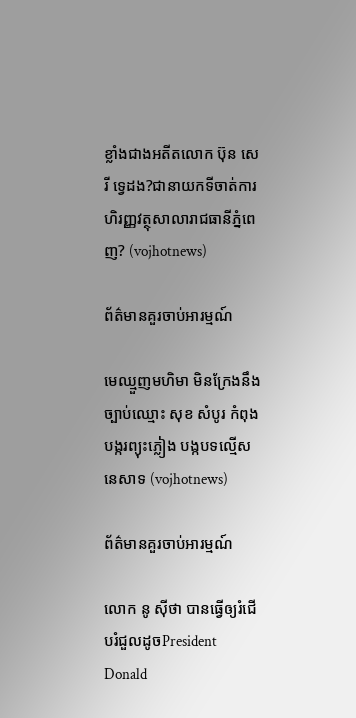ខ្លាំងជាងអតីតលោក ប៊ុន សេរី ទ្វេដង?ជានាយកទីចាត់ការហិរញ្ញវត្ថុសាលារាជធានីភ្នំពេញ? (vojhotnews)

ព័ត៌មានគួរចាប់អារម្មណ៍

មេឈ្មួញមហិមា មិនក្រែងនឹងច្បាប់ឈ្មោះ សុខ សំបូរ កំពុងបង្ករព្យុះភ្លៀង បង្កបទល្មើសនេសាទ (vojhotnews)

ព័ត៌មានគួរចាប់អារម្មណ៍

លោក នូ សុីថា បានធ្វើឲ្យរំជើបរំជួលដូចPresident Donald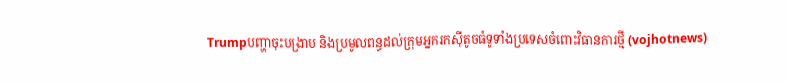Trumpបញ្ហាចុះបង្រាប និងប្រមូលពន្ធដល់ក្រុមអ្នករកស៊ីតូចធំទូទាំងប្រទេសចំពោះវិធានការថ្មី (vojhotnews)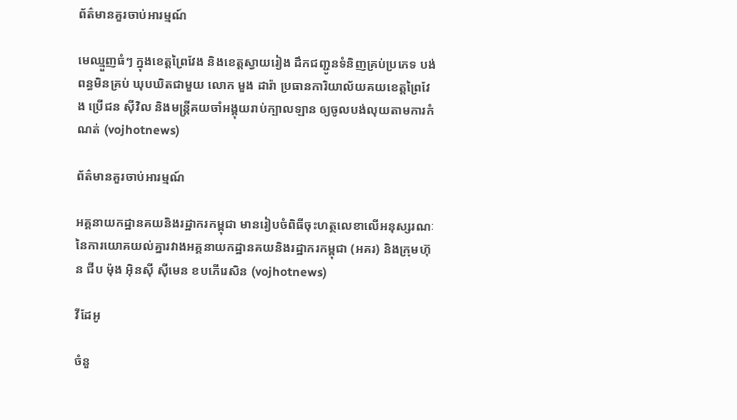ព័ត៌មានគួរចាប់អារម្មណ៍

មេឈ្មួញធំៗ ក្នុងខេត្តព្រៃវែង និងខេត្តស្វាយរៀង ដឹកជញ្ជូនទំនិញគ្រប់ប្រភេទ បង់ពន្ធមិនគ្រប់ ឃុបឃិតជាមួយ លោក មួង ដារ៉ា ប្រធានការិយាល័យគយខេត្តព្រៃវែង ប្រេីជន សុីវិល និងមន្ត្រីគយចាំអង្គុយរាប់ក្បាលឡាន ឲ្យចូលបង់លុយតាមការកំណត់ (vojhotnews)

ព័ត៌មានគួរចាប់អារម្មណ៍

អគ្គនាយកដ្ឋានគយនិងរដ្ឋាករកម្ពុជា មានរៀបចំពិធីចុះហត្ថលេខាលើអនុស្សរណៈ នៃការយោគយល់គ្នារវាងអគ្គនាយកដ្ឋានគយនិងរដ្ឋាករកម្ពុជា (អគរ) និងក្រុមហ៊ុន ជីប ម៉ុង អ៊ិនស៊ី ស៊ីមេន ខបភើរេសិន (vojhotnews)

វីដែអូ

ចំនួ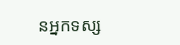នអ្នកទស្ស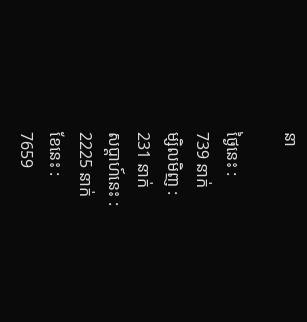នា

ថ្ងៃនេះ :
739 នាក់
ម្សិលមិញ :
231 នាក់
សប្តាហ៍នេះ :
2225 នាក់
ខែនេះ :
7659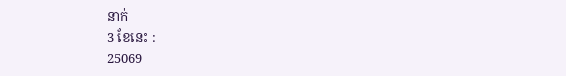នាក់
3 ខែនេះ :
25069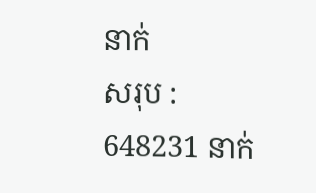នាក់
សរុប :
648231 នាក់